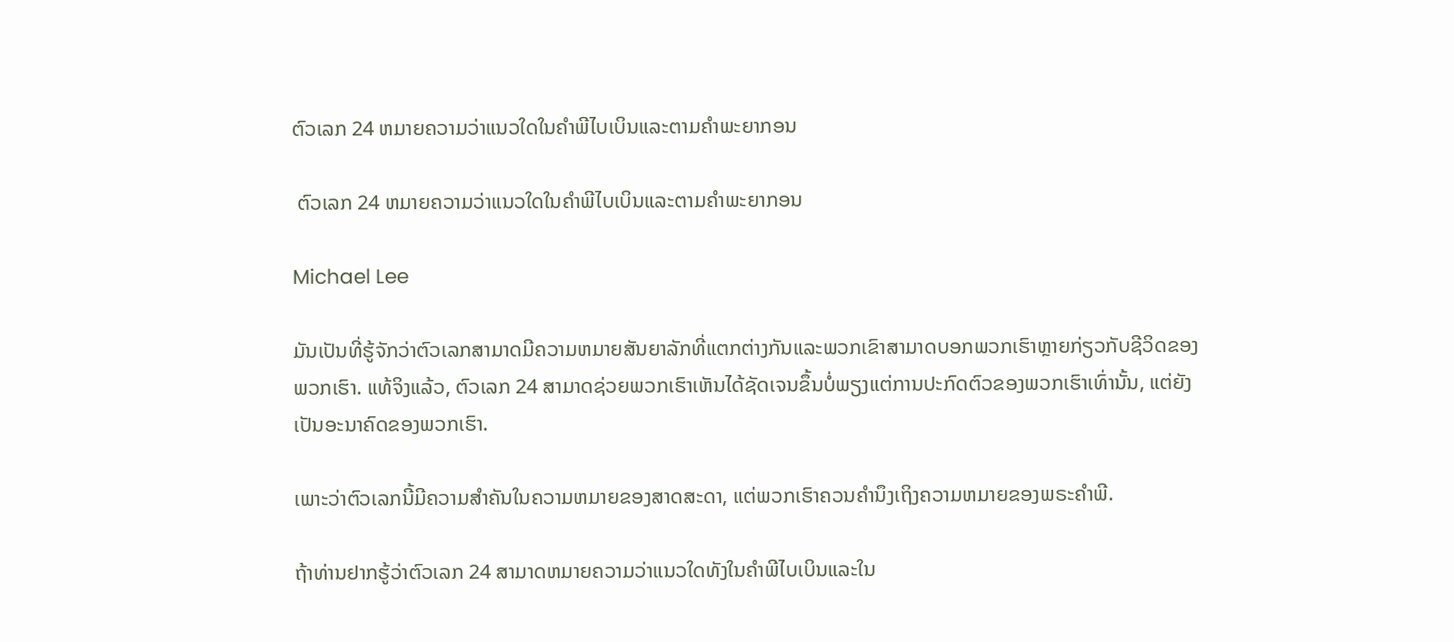ຕົວເລກ 24 ຫມາຍຄວາມວ່າແນວໃດໃນຄໍາພີໄບເບິນແລະຕາມຄໍາພະຍາກອນ

 ຕົວເລກ 24 ຫມາຍຄວາມວ່າແນວໃດໃນຄໍາພີໄບເບິນແລະຕາມຄໍາພະຍາກອນ

Michael Lee

ມັນເປັນທີ່ຮູ້ຈັກວ່າຕົວເລກສາມາດມີຄວາມຫມາຍສັນຍາລັກທີ່ແຕກຕ່າງກັນແລະພວກເຂົາສາມາດບອກພວກເຮົາຫຼາຍກ່ຽວກັບຊີວິດຂອງພວກເຮົາ. ແທ້ຈິງແລ້ວ, ຕົວເລກ 24 ສາມາດຊ່ວຍພວກເຮົາເຫັນໄດ້ຊັດເຈນຂຶ້ນບໍ່ພຽງແຕ່ການປະກົດຕົວຂອງພວກເຮົາເທົ່ານັ້ນ, ແຕ່ຍັງເປັນອະນາຄົດຂອງພວກເຮົາ.

ເພາະວ່າຕົວເລກນີ້ມີຄວາມສໍາຄັນໃນຄວາມຫມາຍຂອງສາດສະດາ, ແຕ່ພວກເຮົາຄວນຄໍານຶງເຖິງຄວາມຫມາຍຂອງພຣະຄໍາພີ.

ຖ້າທ່ານຢາກຮູ້ວ່າຕົວເລກ 24 ສາມາດຫມາຍຄວາມວ່າແນວໃດທັງໃນຄໍາພີໄບເບິນແລະໃນ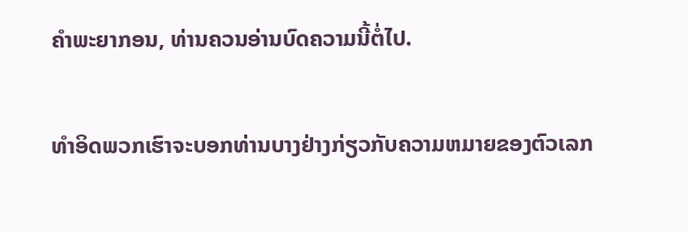ຄໍາພະຍາກອນ, ທ່ານຄວນອ່ານບົດຄວາມນີ້ຕໍ່ໄປ.

ທໍາອິດພວກເຮົາຈະບອກທ່ານບາງຢ່າງກ່ຽວກັບຄວາມຫມາຍຂອງຕົວເລກ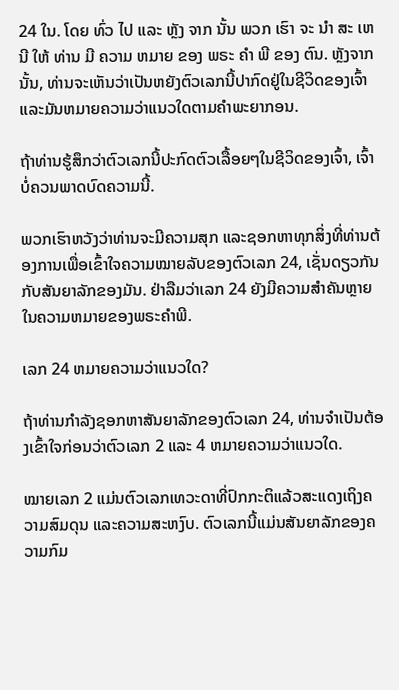24 ໃນ. ໂດຍ ທົ່ວ ໄປ ແລະ ຫຼັງ ຈາກ ນັ້ນ ພວກ ເຮົາ ຈະ ນໍາ ສະ ເຫນີ ໃຫ້ ທ່ານ ມີ ຄວາມ ຫມາຍ ຂອງ ພຣະ ຄໍາ ພີ ຂອງ ຕົນ. ຫຼັງຈາກນັ້ນ, ທ່ານຈະເຫັນວ່າເປັນຫຍັງຕົວເລກນີ້ປາກົດຢູ່ໃນຊີວິດຂອງເຈົ້າແລະມັນຫມາຍຄວາມວ່າແນວໃດຕາມຄໍາພະຍາກອນ.

ຖ້າທ່ານຮູ້ສຶກວ່າຕົວເລກນີ້ປະກົດຕົວເລື້ອຍໆໃນຊີວິດຂອງເຈົ້າ, ເຈົ້າບໍ່ຄວນພາດບົດຄວາມນີ້.

ພວກເຮົາຫວັງວ່າທ່ານຈະມີຄວາມສຸກ ແລະຊອກຫາທຸກສິ່ງທີ່ທ່ານຕ້ອງການເພື່ອເຂົ້າໃຈຄວາມໝາຍລັບຂອງຕົວເລກ 24, ເຊັ່ນດຽວກັນກັບສັນຍາລັກຂອງມັນ. ຢ່າລືມວ່າເລກ 24 ຍັງມີຄວາມສໍາຄັນຫຼາຍໃນຄວາມຫມາຍຂອງພຣະຄໍາພີ.

ເລກ 24 ຫມາຍຄວາມວ່າແນວໃດ?

ຖ້າທ່ານກໍາລັງຊອກຫາສັນຍາລັກຂອງຕົວເລກ 24, ທ່ານຈໍາເປັນຕ້ອງເຂົ້າໃຈກ່ອນວ່າຕົວເລກ 2 ແລະ 4 ຫມາຍຄວາມວ່າແນວໃດ.

ໝາຍເລກ 2 ແມ່ນຕົວເລກເທວະດາທີ່ປົກກະຕິແລ້ວສະແດງເຖິງຄວາມສົມດຸນ ແລະຄວາມສະຫງົບ. ຕົວເລກນີ້ແມ່ນສັນຍາລັກຂອງຄວາມກົມ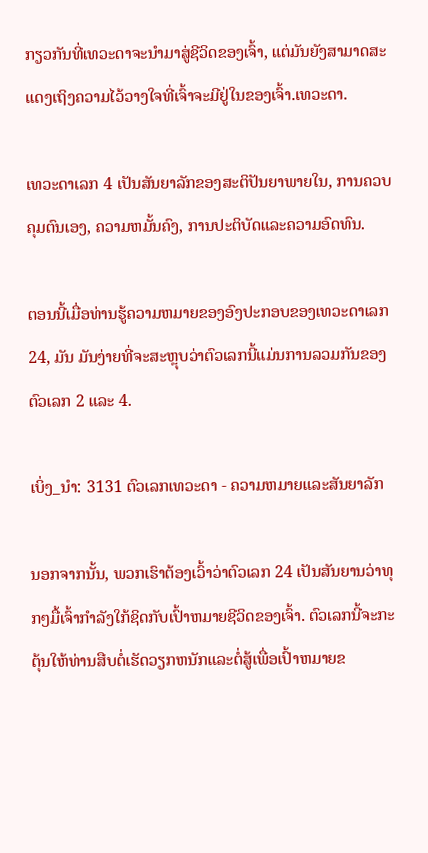ກຽວກັນທີ່ເທວະດາຈະນໍາມາສູ່ຊີວິດຂອງເຈົ້າ, ແຕ່ມັນຍັງສາມາດສະແດງເຖິງຄວາມໄວ້ວາງໃຈທີ່ເຈົ້າຈະມີຢູ່ໃນຂອງເຈົ້າ.ເທວະດາ.

ເທວະດາເລກ 4 ເປັນສັນຍາລັກຂອງສະຕິປັນຍາພາຍໃນ, ການຄວບຄຸມຕົນເອງ, ຄວາມຫມັ້ນຄົງ, ການປະຕິບັດແລະຄວາມອົດທົນ.

ຕອນນີ້ເມື່ອທ່ານຮູ້ຄວາມຫມາຍຂອງອົງປະກອບຂອງເທວະດາເລກ 24, ມັນ ມັນງ່າຍທີ່ຈະສະຫຼຸບວ່າຕົວເລກນີ້ແມ່ນການລວມກັນຂອງຕົວເລກ 2 ແລະ 4.

ເບິ່ງ_ນຳ: 3131 ຕົວເລກເທວະດາ - ຄວາມຫມາຍແລະສັນຍາລັກ

ນອກຈາກນັ້ນ, ພວກເຮົາຕ້ອງເວົ້າວ່າຕົວເລກ 24 ເປັນສັນຍານວ່າທຸກໆມື້ເຈົ້າກໍາລັງໃກ້ຊິດກັບເປົ້າຫມາຍຊີວິດຂອງເຈົ້າ. ຕົວເລກນີ້ຈະກະຕຸ້ນໃຫ້ທ່ານສືບຕໍ່ເຮັດວຽກຫນັກແລະຕໍ່ສູ້ເພື່ອເປົ້າຫມາຍຂ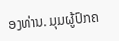ອງທ່ານ. ມຸມຜູ້ປົກຄ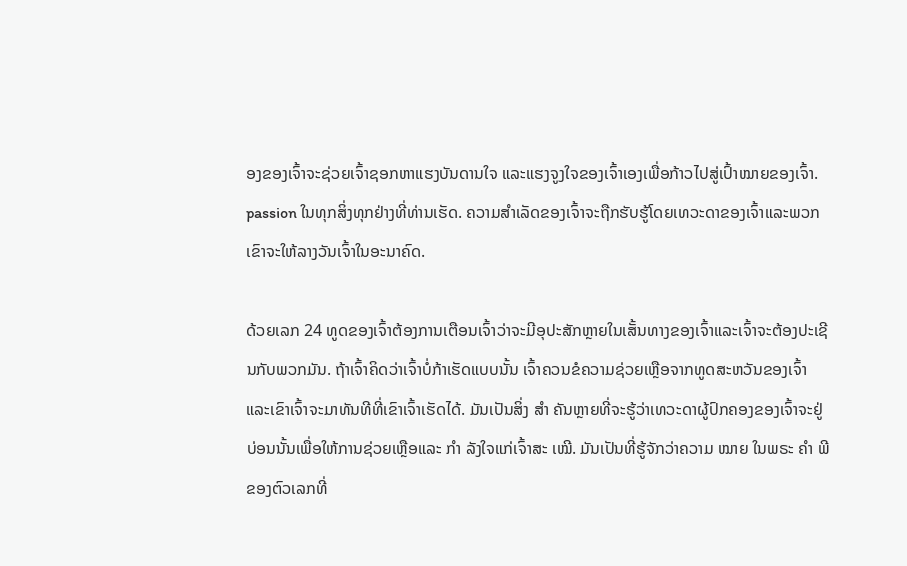ອງຂອງເຈົ້າຈະຊ່ວຍເຈົ້າຊອກຫາແຮງບັນດານໃຈ ແລະແຮງຈູງໃຈຂອງເຈົ້າເອງເພື່ອກ້າວໄປສູ່ເປົ້າໝາຍຂອງເຈົ້າ. passion ໃນທຸກສິ່ງທຸກຢ່າງທີ່ທ່ານເຮັດ. ຄວາມສໍາເລັດຂອງເຈົ້າຈະຖືກຮັບຮູ້ໂດຍເທວະດາຂອງເຈົ້າແລະພວກເຂົາຈະໃຫ້ລາງວັນເຈົ້າໃນອະນາຄົດ.

ດ້ວຍເລກ 24 ທູດຂອງເຈົ້າຕ້ອງການເຕືອນເຈົ້າວ່າຈະມີອຸປະສັກຫຼາຍໃນເສັ້ນທາງຂອງເຈົ້າແລະເຈົ້າຈະຕ້ອງປະເຊີນກັບພວກມັນ. ຖ້າເຈົ້າຄິດວ່າເຈົ້າບໍ່ກ້າເຮັດແບບນັ້ນ ເຈົ້າຄວນຂໍຄວາມຊ່ວຍເຫຼືອຈາກທູດສະຫວັນຂອງເຈົ້າ ແລະເຂົາເຈົ້າຈະມາທັນທີທີ່ເຂົາເຈົ້າເຮັດໄດ້. ມັນເປັນສິ່ງ ສຳ ຄັນຫຼາຍທີ່ຈະຮູ້ວ່າເທວະດາຜູ້ປົກຄອງຂອງເຈົ້າຈະຢູ່ບ່ອນນັ້ນເພື່ອໃຫ້ການຊ່ວຍເຫຼືອແລະ ກຳ ລັງໃຈແກ່ເຈົ້າສະ ເໝີ. ມັນເປັນທີ່ຮູ້ຈັກວ່າຄວາມ ໝາຍ ໃນພຣະ ຄຳ ພີຂອງຕົວເລກທີ່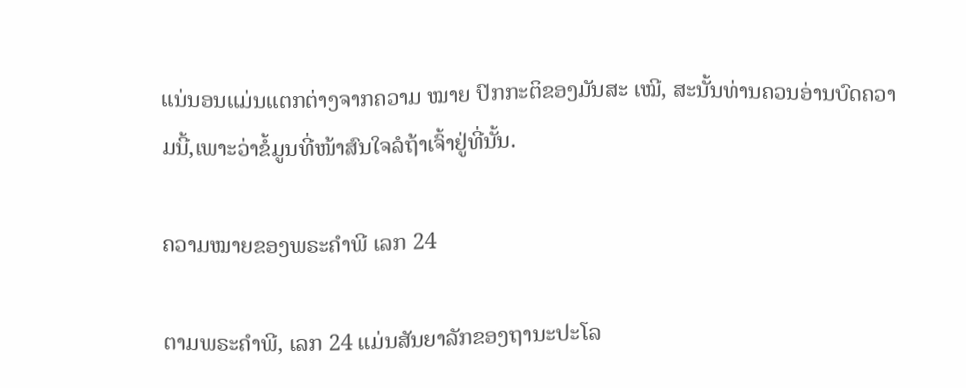ແນ່ນອນແມ່ນແຕກຕ່າງຈາກຄວາມ ໝາຍ ປົກກະຕິຂອງມັນສະ ເໝີ, ສະນັ້ນທ່ານຄວນອ່ານບົດຄວາມນີ້,ເພາະວ່າຂໍ້ມູນທີ່ໜ້າສົນໃຈລໍຖ້າເຈົ້າຢູ່ທີ່ນັ້ນ.

ຄວາມໝາຍຂອງພຣະຄຳພີ ເລກ 24

ຕາມພຣະຄຳພີ, ເລກ 24 ແມ່ນສັນຍາລັກຂອງຖານະປະໂລ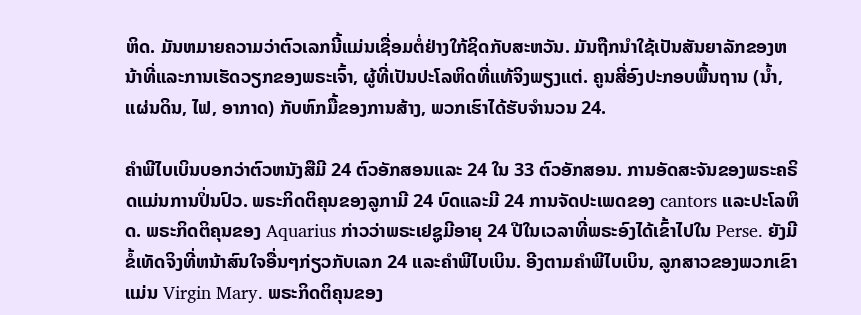ຫິດ. ມັນຫມາຍຄວາມວ່າຕົວເລກນີ້ແມ່ນເຊື່ອມຕໍ່ຢ່າງໃກ້ຊິດກັບສະຫວັນ. ມັນຖືກນໍາໃຊ້ເປັນສັນຍາລັກຂອງຫນ້າທີ່ແລະການເຮັດວຽກຂອງພຣະເຈົ້າ, ຜູ້ທີ່ເປັນປະໂລຫິດທີ່ແທ້ຈິງພຽງແຕ່. ຄູນສີ່ອົງປະກອບພື້ນຖານ (ນ້ຳ, ແຜ່ນດິນ, ໄຟ, ອາກາດ) ກັບຫົກມື້ຂອງການສ້າງ, ພວກເຮົາໄດ້ຮັບຈໍານວນ 24.

ຄໍາພີໄບເບິນບອກວ່າຕົວຫນັງສືມີ 24 ຕົວອັກສອນແລະ 24 ໃນ 33 ຕົວອັກສອນ. ການອັດສະຈັນຂອງພຣະຄຣິດແມ່ນການປິ່ນປົວ. ພຣະກິດຕິຄຸນຂອງລູກາມີ 24 ບົດແລະມີ 24 ການຈັດປະເພດຂອງ cantors ແລະປະໂລຫິດ. ພຣະກິດຕິຄຸນຂອງ Aquarius ກ່າວວ່າພຣະເຢຊູມີອາຍຸ 24 ປີໃນເວລາທີ່ພຣະອົງໄດ້ເຂົ້າໄປໃນ Perse. ຍັງມີຂໍ້ເທັດຈິງທີ່ຫນ້າສົນໃຈອື່ນໆກ່ຽວກັບເລກ 24 ແລະຄໍາພີໄບເບິນ. ອີງຕາມຄໍາພີໄບເບິນ, ລູກສາວຂອງພວກເຂົາແມ່ນ Virgin Mary. ພຣະກິດຕິຄຸນຂອງ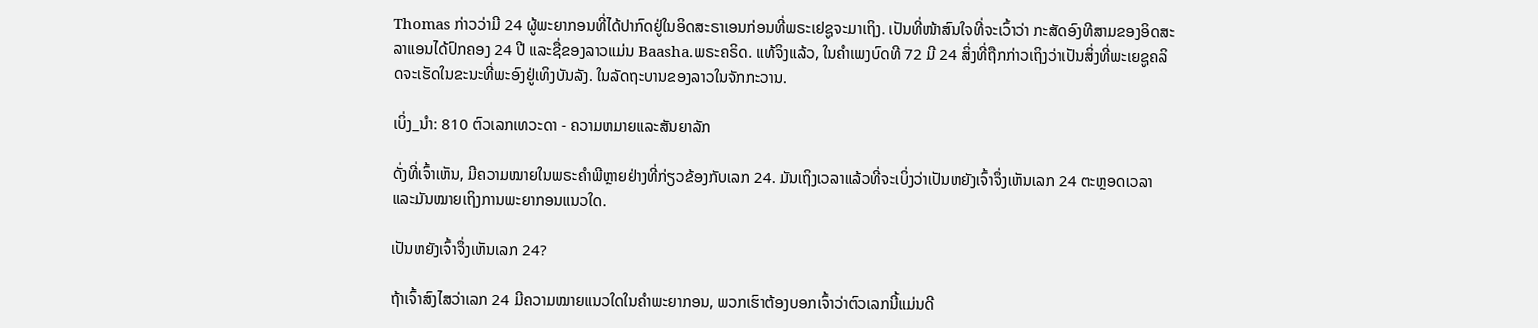Thomas ກ່າວວ່າມີ 24 ຜູ້ພະຍາກອນທີ່ໄດ້ປາກົດຢູ່ໃນອິດສະຣາເອນກ່ອນທີ່ພຣະເຢຊູຈະມາເຖິງ. ເປັນທີ່ໜ້າສົນໃຈທີ່ຈະເວົ້າວ່າ ກະສັດອົງທີສາມຂອງອິດສະລາແອນໄດ້ປົກຄອງ 24 ປີ ແລະຊື່ຂອງລາວແມ່ນ Baasha.ພຣະຄຣິດ. ແທ້ຈິງແລ້ວ, ໃນຄໍາເພງບົດທີ 72 ມີ 24 ສິ່ງທີ່ຖືກກ່າວເຖິງວ່າເປັນສິ່ງທີ່ພະເຍຊູຄລິດຈະເຮັດໃນຂະນະທີ່ພະອົງຢູ່ເທິງບັນລັງ. ໃນລັດຖະບານຂອງລາວໃນຈັກກະວານ.

ເບິ່ງ_ນຳ: 810 ຕົວເລກເທວະດາ - ຄວາມຫມາຍແລະສັນຍາລັກ

ດັ່ງທີ່ເຈົ້າເຫັນ, ມີຄວາມໝາຍໃນພຣະຄໍາພີຫຼາຍຢ່າງທີ່ກ່ຽວຂ້ອງກັບເລກ 24. ມັນເຖິງເວລາແລ້ວທີ່ຈະເບິ່ງວ່າເປັນຫຍັງເຈົ້າຈຶ່ງເຫັນເລກ 24 ຕະຫຼອດເວລາ ແລະມັນໝາຍເຖິງການພະຍາກອນແນວໃດ.

ເປັນຫຍັງເຈົ້າຈຶ່ງເຫັນເລກ 24?

ຖ້າເຈົ້າສົງໄສວ່າເລກ 24 ມີຄວາມໝາຍແນວໃດໃນຄຳພະຍາກອນ, ພວກເຮົາຕ້ອງບອກເຈົ້າວ່າຕົວເລກນີ້ແມ່ນດີ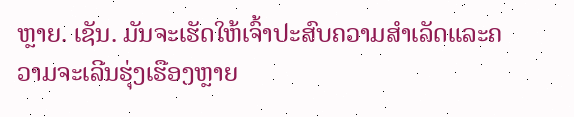ຫຼາຍ. ເຊັນ. ມັນຈະເຮັດໃຫ້ເຈົ້າປະສົບຄວາມສໍາເລັດແລະຄວາມຈະເລີນຮຸ່ງເຮືອງຫຼາຍ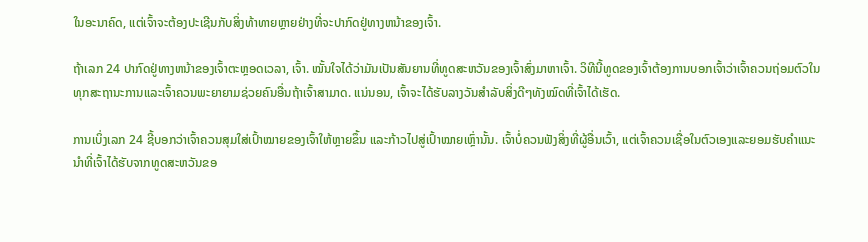ໃນອະນາຄົດ, ແຕ່ເຈົ້າຈະຕ້ອງປະເຊີນກັບສິ່ງທ້າທາຍຫຼາຍຢ່າງທີ່ຈະປາກົດຢູ່ທາງຫນ້າຂອງເຈົ້າ.

ຖ້າເລກ 24 ປາກົດຢູ່ທາງຫນ້າຂອງເຈົ້າຕະຫຼອດເວລາ, ເຈົ້າ. ໝັ້ນໃຈໄດ້ວ່າມັນເປັນສັນຍານທີ່ທູດສະຫວັນຂອງເຈົ້າສົ່ງມາຫາເຈົ້າ. ວິທີນີ້ທູດຂອງເຈົ້າຕ້ອງການບອກເຈົ້າວ່າເຈົ້າຄວນຖ່ອມຕົວໃນທຸກສະຖານະການແລະເຈົ້າຄວນພະຍາຍາມຊ່ວຍຄົນອື່ນຖ້າເຈົ້າສາມາດ. ແນ່ນອນ, ເຈົ້າຈະໄດ້ຮັບລາງວັນສຳລັບສິ່ງດີໆທັງໝົດທີ່ເຈົ້າໄດ້ເຮັດ.

ການເບິ່ງເລກ 24 ຊີ້ບອກວ່າເຈົ້າຄວນສຸມໃສ່ເປົ້າໝາຍຂອງເຈົ້າໃຫ້ຫຼາຍຂຶ້ນ ແລະກ້າວໄປສູ່ເປົ້າໝາຍເຫຼົ່ານັ້ນ. ເຈົ້າບໍ່ຄວນຟັງສິ່ງທີ່ຜູ້ອື່ນເວົ້າ, ແຕ່ເຈົ້າຄວນເຊື່ອໃນຕົວເອງແລະຍອມຮັບຄຳແນະນຳທີ່ເຈົ້າໄດ້ຮັບຈາກທູດສະຫວັນຂອ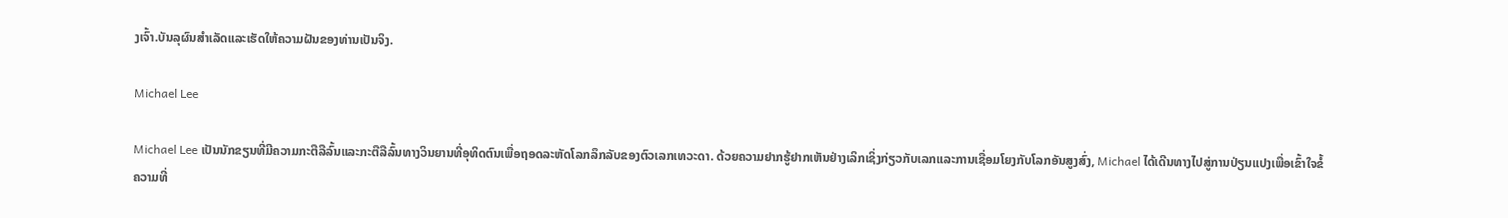ງເຈົ້າ.ບັນລຸຜົນສໍາເລັດແລະເຮັດໃຫ້ຄວາມຝັນຂອງທ່ານເປັນຈິງ.

Michael Lee

Michael Lee ເປັນນັກຂຽນທີ່ມີຄວາມກະຕືລືລົ້ນແລະກະຕືລືລົ້ນທາງວິນຍານທີ່ອຸທິດຕົນເພື່ອຖອດລະຫັດໂລກລຶກລັບຂອງຕົວເລກເທວະດາ. ດ້ວຍຄວາມຢາກຮູ້ຢາກເຫັນຢ່າງເລິກເຊິ່ງກ່ຽວກັບເລກແລະການເຊື່ອມໂຍງກັບໂລກອັນສູງສົ່ງ, Michael ໄດ້ເດີນທາງໄປສູ່ການປ່ຽນແປງເພື່ອເຂົ້າໃຈຂໍ້ຄວາມທີ່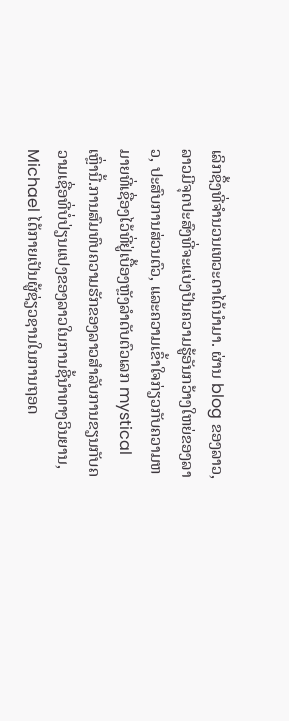ເລິກຊຶ້ງທີ່ຈຳນວນເທວະດາໄດ້ນຳມາ. ຜ່ານ blog ຂອງລາວ, ລາວມີຈຸດປະສົງທີ່ຈະແບ່ງປັນຄວາມຮູ້ອັນກວ້າງໃຫຍ່ຂອງລາວ, ປະສົບການສ່ວນຕົວ, ແລະຄວາມເຂົ້າໃຈກ່ຽວກັບຄວາມຫມາຍທີ່ເຊື່ອງໄວ້ທີ່ຢູ່ເບື້ອງຫຼັງລໍາດັບຕົວເລກ mystical ເຫຼົ່ານີ້.ການສົມທົບຄວາມຮັກຂອງລາວສໍາລັບການຂຽນກັບຄວາມເຊື່ອທີ່ບໍ່ປ່ຽນແປງຂອງລາວໃນການຊີ້ນໍາທາງວິນຍານ, Michael ໄດ້ກາຍເປັນຜູ້ຊ່ຽວຊານໃນການຖອດ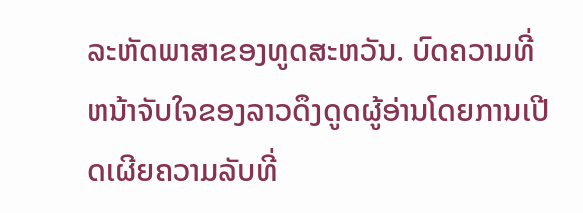ລະຫັດພາສາຂອງທູດສະຫວັນ. ບົດຄວາມທີ່ຫນ້າຈັບໃຈຂອງລາວດຶງດູດຜູ້ອ່ານໂດຍການເປີດເຜີຍຄວາມລັບທີ່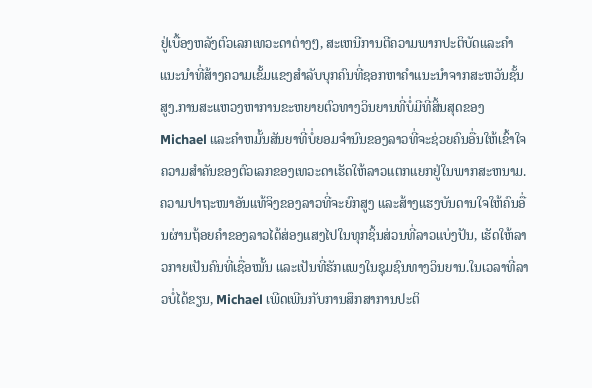ຢູ່ເບື້ອງຫລັງຕົວເລກເທວະດາຕ່າງໆ, ສະເຫນີການຕີຄວາມພາກປະຕິບັດແລະຄໍາແນະນໍາທີ່ສ້າງຄວາມເຂັ້ມແຂງສໍາລັບບຸກຄົນທີ່ຊອກຫາຄໍາແນະນໍາຈາກສະຫວັນຊັ້ນສູງ.ການສະແຫວງຫາການຂະຫຍາຍຕົວທາງວິນຍານທີ່ບໍ່ມີທີ່ສິ້ນສຸດຂອງ Michael ແລະຄໍາຫມັ້ນສັນຍາທີ່ບໍ່ຍອມຈໍານົນຂອງລາວທີ່ຈະຊ່ວຍຄົນອື່ນໃຫ້ເຂົ້າໃຈຄວາມສໍາຄັນຂອງຕົວເລກຂອງເທວະດາເຮັດໃຫ້ລາວແຕກແຍກຢູ່ໃນພາກສະຫນາມ. ຄວາມປາຖະໜາອັນແທ້ຈິງຂອງລາວທີ່ຈະຍົກສູງ ແລະສ້າງແຮງບັນດານໃຈໃຫ້ຄົນອື່ນຜ່ານຖ້ອຍຄຳຂອງລາວໄດ້ສ່ອງແສງໄປໃນທຸກຊິ້ນສ່ວນທີ່ລາວແບ່ງປັນ, ເຮັດໃຫ້ລາວກາຍເປັນຄົນທີ່ເຊື່ອໝັ້ນ ແລະເປັນທີ່ຮັກແພງໃນຊຸມຊົນທາງວິນຍານ.ໃນເວລາທີ່ລາວບໍ່ໄດ້ຂຽນ, Michael ເພີດເພີນກັບການສຶກສາການປະຕິ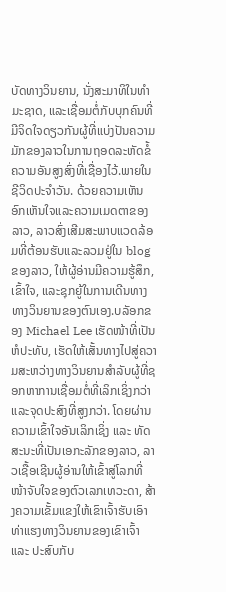ບັດທາງວິນຍານ, ນັ່ງສະມາທິໃນທໍາມະຊາດ, ແລະເຊື່ອມຕໍ່ກັບບຸກຄົນທີ່ມີຈິດໃຈດຽວກັນຜູ້ທີ່ແບ່ງປັນຄວາມມັກຂອງລາວໃນການຖອດລະຫັດຂໍ້ຄວາມອັນສູງສົ່ງທີ່ເຊື່ອງໄວ້.ພາຍໃນຊີວິດປະຈໍາວັນ. ດ້ວຍຄວາມເຫັນອົກເຫັນໃຈແລະຄວາມເມດຕາຂອງລາວ, ລາວສົ່ງເສີມສະພາບແວດລ້ອມທີ່ຕ້ອນຮັບແລະລວມຢູ່ໃນ blog ຂອງລາວ, ໃຫ້ຜູ້ອ່ານມີຄວາມຮູ້ສຶກ, ເຂົ້າໃຈ, ແລະຊຸກຍູ້ໃນການເດີນທາງທາງວິນຍານຂອງຕົນເອງ.ບລັອກຂອງ Michael Lee ເຮັດໜ້າທີ່ເປັນຫໍປະທັບ, ເຮັດໃຫ້ເສັ້ນທາງໄປສູ່ຄວາມສະຫວ່າງທາງວິນຍານສໍາລັບຜູ້ທີ່ຊອກຫາການເຊື່ອມຕໍ່ທີ່ເລິກເຊິ່ງກວ່າ ແລະຈຸດປະສົງທີ່ສູງກວ່າ. ໂດຍຜ່ານຄວາມເຂົ້າໃຈອັນເລິກເຊິ່ງ ແລະ ທັດສະນະທີ່ເປັນເອກະລັກຂອງລາວ, ລາວເຊື້ອເຊີນຜູ້ອ່ານໃຫ້ເຂົ້າສູ່ໂລກທີ່ໜ້າຈັບໃຈຂອງຕົວເລກເທວະດາ, ສ້າງຄວາມເຂັ້ມແຂງໃຫ້ເຂົາເຈົ້າຮັບເອົາທ່າແຮງທາງວິນຍານຂອງເຂົາເຈົ້າ ແລະ ປະສົບກັບ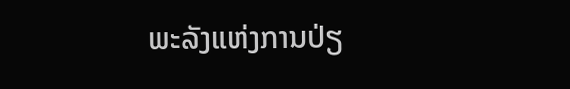ພະລັງແຫ່ງການປ່ຽ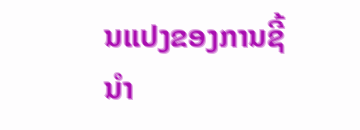ນແປງຂອງການຊີ້ນໍາ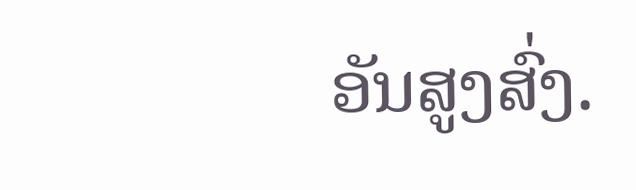ອັນສູງສົ່ງ.